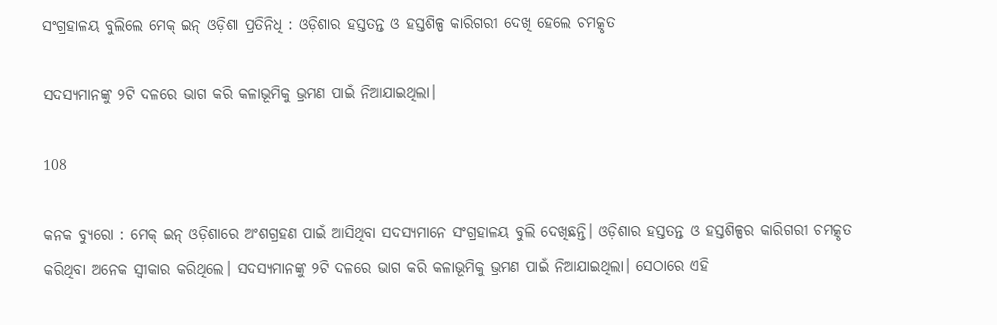ସଂଗ୍ରହାଳୟ ବୁଲିଲେ ମେକ୍ ଇନ୍ ଓଡ଼ିଶା ପ୍ରତିନିଧି : ଓଡ଼ିଶାର ହସ୍ତତନ୍ତ ଓ ହସ୍ତଶିଳ୍ପ କାରିଗରୀ ଦେଖି ହେଲେ ଚମତ୍କୃତ

ସଦସ୍ୟମାନଙ୍କୁ ୨ଟି ଦଳରେ ଭାଗ କରି କଳାଭୂମିକୁ ଭ୍ରମଣ ପାଇଁ ନିଆଯାଇଥିଲା।

108

କନକ ବ୍ୟୁରୋ : ମେକ୍ ଇନ୍ ଓଡ଼ିଶାରେ ଅଂଶଗ୍ରହଣ ପାଇଁ ଆସିଥିବା ସଦସ୍ୟମାନେ ସଂଗ୍ରହାଳୟ ବୁଲି ଦେଖିଛନ୍ତି। ଓଡ଼ିଶାର ହସ୍ତତନ୍ତ ଓ ହସ୍ତଶିଳ୍ପର କାରିଗରୀ ଚମତ୍କୃତ କରିଥିବା ଅନେକ ସ୍ୱୀକାର କରିଥିଲେ। ସଦସ୍ୟମାନଙ୍କୁ ୨ଟି ଦଳରେ ଭାଗ କରି କଳାଭୂମିକୁ ଭ୍ରମଣ ପାଇଁ ନିଆଯାଇଥିଲା। ସେଠାରେ ଏହି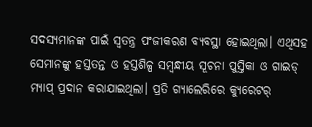ସଦସ୍ୟମାନଙ୍କ ପାଇଁ ସ୍ୱତନ୍ତ୍ର ପଂଜୀକରଣ ବ୍ୟବସ୍ଥା ହୋଇଥିଲା। ଏଥିସହ ସେମାନଙ୍କୁ ହସ୍ତତନ୍ତ ଓ ହସ୍ତଶିଳ୍ପ ସମ୍ବନ୍ଧୀୟ ସୂଚନା ପୁସ୍ତିକା ଓ ଗାଇଡ୍ ମ୍ୟାପ୍ ପ୍ରଦାନ କରାଯାଇଥିଲା। ପ୍ରତି ଗ୍ୟାଲେରିରେ କ୍ୟୁରେଟର୍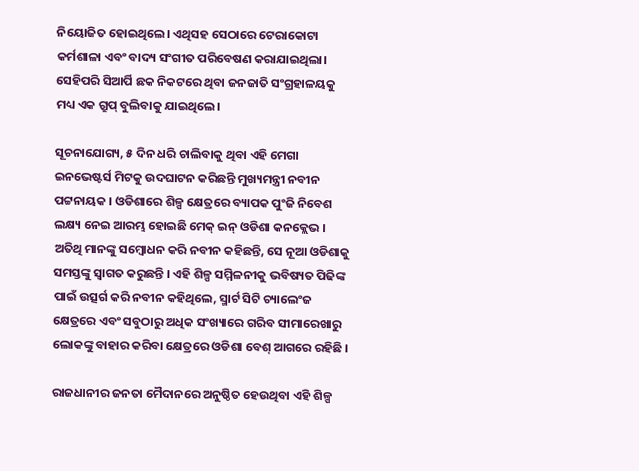ନିୟୋଜିତ ହୋଇଥିଲେ। ଏଥିସହ ସେଠାରେ ଟେରାକୋଟା କର୍ମଶାଳା ଏବଂ ବାଦ୍ୟ ସଂଗୀତ ପରିବେଷଣ କରାଯାଇଥିଲା। ସେହିପରି ସିଆର୍ପି ଛକ ନିକଟରେ ଥିବା ଜନଜାତି ସଂଗ୍ରହାଳୟକୁ ମଧ୍ୟ ଏକ ଗ୍ରୁପ୍ ବୁଲିବାକୁ ଯାଇଥିଲେ।

ସୂଚନାଯୋଗ୍ୟ, ୫ ଦିନ ଧରି ଚାଲିବାକୁ ଥିବା ଏହି ମେଗା ଇନଭେଷ୍ଟର୍ସ ମିଟକୁ ଉଦଘାଟନ କରିଛନ୍ତି ମୁଖ୍ୟମନ୍ତ୍ରୀ ନବୀନ ପଟ୍ଟନାୟକ । ଓଡିଶାରେ ଶିଳ୍ପ କ୍ଷେତ୍ରରେ ବ୍ୟାପକ ପୁଂଜି ନିବେଶ ଲକ୍ଷ୍ୟ ନେଇ ଆରମ୍ଭ ହୋଇଛି ମେକ୍ ଇନ୍ ଓଡିଶା କନକ୍ଲେଭ । ଅତିଥି ମାନଙ୍କୁ ସମ୍ବୋଧନ କରି ନବୀନ କହିଛନ୍ତି, ସେ ନୂଆ ଓଡିଶାକୁ ସମସ୍ତଙ୍କୁ ସ୍ୱାଗତ କରୁଛନ୍ତି । ଏହି ଶିଳ୍ପ ସମ୍ମିଳନୀକୁ ଭବିଷ୍ୟତ ପିଢିଙ୍କ ପାଇଁ ଉତ୍ସର୍ଗ କରି ନବୀନ କହିଥିଲେ, ସ୍ମାର୍ଟ ସିଟି ଚ୍ୟାଲେଂଜ କ୍ଷେତ୍ରରେ ଏବଂ ସବୁଠାରୁ ଅଧିକ ସଂଖ୍ୟାରେ ଗରିବ ସୀମାରେଖାରୁ ଲୋକଙ୍କୁ ବାହାର କରିବା କ୍ଷେତ୍ରରେ ଓଡିଶା ବେଶ୍ ଆଗରେ ରହିଛି ।

ରାଜଧାନୀର ଜନତା ମୈଦାନରେ ଅନୁଷ୍ଠିତ ହେଉଥିବା ଏହି ଶିଳ୍ପ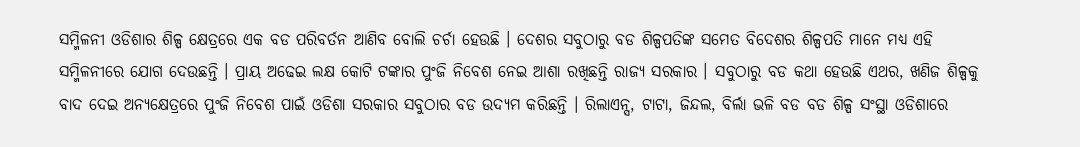ସମ୍ମିଳନୀ ଓଡିଶାର ଶିଳ୍ପ କ୍ଷେତ୍ରରେ ଏକ ବଡ ପରିବର୍ତନ ଆଣିବ ବୋଲି ଚର୍ଚା ହେଉଛି । ଦେଶର ସବୁଠାରୁ ବଡ ଶିଳ୍ପପତିଙ୍କ ସମେତ ବିଦେଶର ଶିଳ୍ପପତି ମାନେ ମଧ୍ୟ ଏହି ସମ୍ମିଳନୀରେ ଯୋଗ ଦେଉଛନ୍ତି । ପ୍ରାୟ ଅଢେଇ ଲକ୍ଷ କୋଟି ଟଙ୍କାର ପୁଂଜି ନିବେଶ ନେଇ ଆଶା ରଖିଛନ୍ତି ରାଜ୍ୟ ସରକାର । ସବୁଠାରୁ ବଡ କଥା ହେଉଛି ଏଥର, ଖଣିଜ ଶିଳ୍ପକୁ ବାଦ ଦେଇ ଅନ୍ୟକ୍ଷେତ୍ରରେ ପୁଂଜି ନିବେଶ ପାଇଁ ଓଡିଶା ସରକାର ସବୁଠାର ବଡ ଉଦ୍ୟମ କରିଛନ୍ତି । ରିଲାଏନ୍ସ, ଟାଟା, ଜିନ୍ଦଲ, ବିର୍ଲା ଭଳି ବଡ ବଡ ଶିଳ୍ପ ସଂସ୍ଥା ଓଡିଶାରେ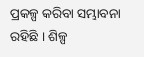ପ୍ରକଳ୍ପ କରିବା ସମ୍ଭାବନା ରହିଛି । ଶିଳ୍ପ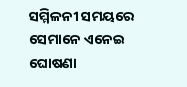ସମ୍ମିଳନୀ ସମୟରେ ସେମାନେ ଏନେଇ ଘୋଷଣା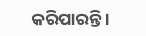କରିପାରନ୍ତି ।